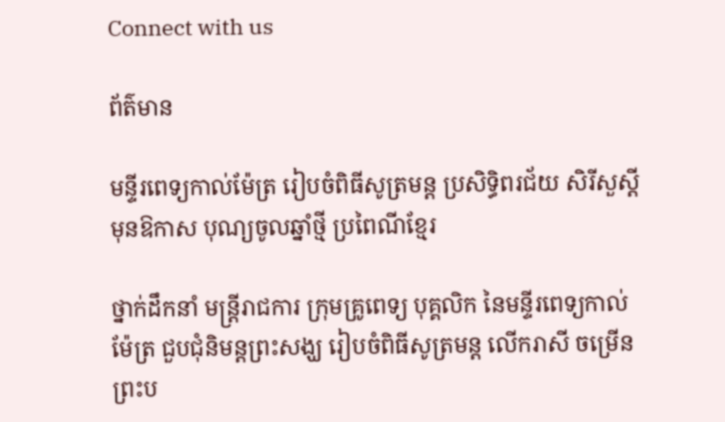Connect with us

ព័ត៌មាន

មន្ទីរពេទ្យកាល់ម៉ែត្រ រៀបចំពិធីសូត្រមន្ត ប្រសិទ្ធិពរជ័យ សិរីសួស្តី មុនឱកាស បុណ្យចូលឆ្នាំថ្មី ប្រពៃណីខ្មែរ

ថ្នាក់ដឹកនាំ មន្ត្រីរាជការ ក្រុមគ្រូពេទ្យ បុគ្គលិក នៃមន្ទីរពេទ្យកាល់ម៉ែត្រ ជួបជុំនិមន្តព្រះសង្ឃ រៀបចំពិធីសូត្រមន្ត លើករាសី ចម្រើនព្រះប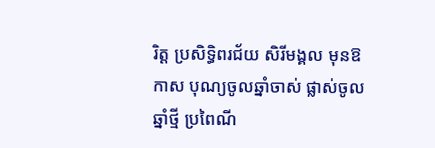រិត្ត ប្រសិទ្ធិពរជ័យ សិរីមង្គល មុនឱកាស បុណ្យចូលឆ្នាំចាស់ ផ្លាស់ចូលឆ្នាំថ្មី ប្រពៃណី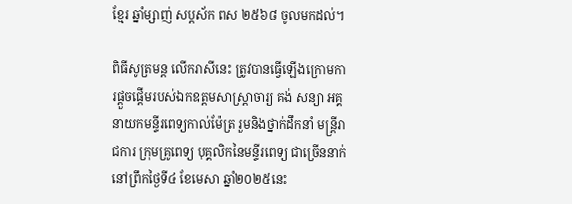ខ្មែរ ឆ្នាំម្សាញ់ សប្តស័ក ពស ២៥៦៨ ចូលមកដល់។

ពិធីសូត្រមន្ត លើករាសីនេះ ត្រូវបានធ្វើឡើងក្រោមការផ្តួចផ្តើមរបស់ឯកឧត្តមសាស្ត្រាចារ្យ គង់ សន្យា អគ្គនាយកមន្ទីរពេទ្យកាល់ម៉ែត្រ រួមនិងថ្នាក់ដឹកនាំ មន្ត្រីរាជការ ក្រុមគ្រូពេទ្យ បុគ្គលិកនៃមន្ទីរពេទ្យ ជាច្រើននាក់ នៅព្រឹកថ្ងៃទី៤ ខែមេសា ឆ្នាំ២០២៥នេះ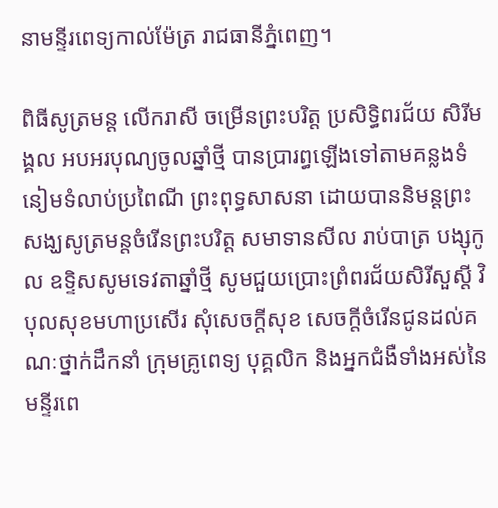នាមន្ទីរពេទ្យកាល់ម៉ែត្រ រាជធានីភ្នំពេញ។

ពិធីសូត្រមន្ត លើករាសី ចម្រើនព្រះបរិត្ត ប្រសិទ្ធិពរជ័យ សិរីមង្គល អបអរបុណ្យចូលឆ្នាំថ្មី បានប្រារព្ធឡើងទៅតាមគន្លងទំនៀមទំលាប់ប្រពៃណី ព្រះពុទ្ធសាសនា ដោយបាននិមន្តព្រះសង្ឃសូត្រមន្តចំរើនព្រះបរិត្ត សមាទានសីល រាប់បាត្រ បង្សុកូល ឧទ្ទិសសូមទេវតាឆ្នាំថ្មី សូមជួយប្រោះព្រំពរជ័យសិរីសួស្តី វិបុលសុខមហាប្រសើរ សុំសេចក្តីសុខ សេចក្តីចំរើនជូនដល់គណៈថ្នាក់ដឹកនាំ ក្រុមគ្រូពេទ្យ បុគ្គលិក និងអ្នកជំងឺទាំងអស់នៃមន្ទីរពេ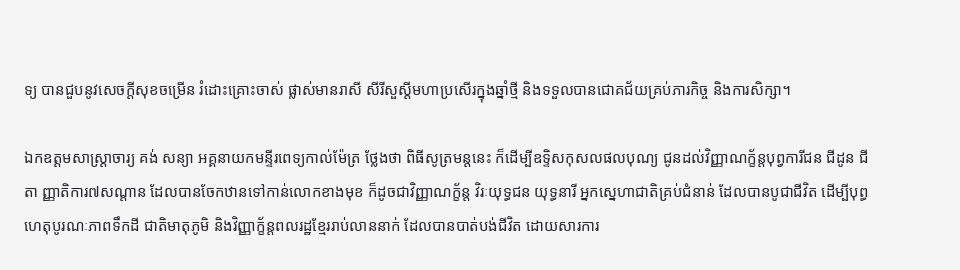ទ្យ បានជួបនូវសេចក្តីសុខចម្រើន រំដោះគ្រោះចាស់ ផ្លាស់មានរាសី សីរីសួស្តីមហាប្រសើរក្នុងឆ្នាំថ្មី និងទទួលបានជោគជ័យគ្រប់ភារកិច្ច និងការសិក្សា។

ឯកឧត្តមសាស្ត្រាចារ្យ គង់ សន្យា អគ្គនាយកមន្ទីរពេទ្យកាល់ម៉ែត្រ ថ្លែងថា ពិធីសូត្រមន្តនេះ ក៏ដើម្បីឧទ្ទិសកុសលផលបុណ្យ ជូនដល់វិញ្ញាណក្ខ័ន្តបុព្វការីជន ជីដូន ជីតា ញ្ញាតិការ៧សណ្តាន ដែលបានចែកឋានទៅកាន់លោកខាងមុខ ក៏ដូចជាវិញ្ញាណក្ខ័ន្ត វិរៈយុទ្ធជន យុទ្ធនារី អ្នកស្នេហាជាតិគ្រប់ជំនាន់ ដែលបានបូជាជីវិត ដើម្បីបុព្ធហេតុបូរណៈភាពទឹកដី ជាតិមាតុភូមិ និងវិញ្ញាក្ខ័ន្តពលរដ្ឋខ្មែររាប់លាននាក់ ដែលបានបាត់បង់ជីវិត ដោយសារការ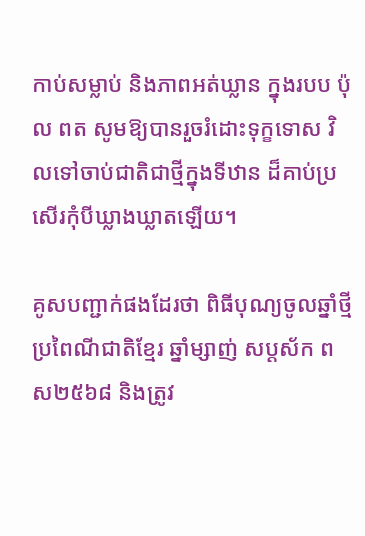កាប់សម្លាប់ និងភាពអត់ឃ្លាន ក្នុងរបប ប៉ុល ពត សូមឱ្យបានរួចរំដោះទុក្ខទោស វិលទៅចាប់ជាតិជាថ្មីក្នុងទីឋាន ដ៏គាប់ប្រសើរកុំបីឃ្លាងឃ្លាតឡើយ។

គូសបញ្ជាក់ផងដែរថា ពិធីបុណ្យចូលឆ្នាំថ្មីប្រពៃណីជាតិខ្មែរ ឆ្នាំម្សាញ់ សប្តស័ក ពស២៥៦៨ និងត្រូវ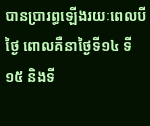បានប្រារព្ធឡើងរយៈពេលបីថ្ងៃ ពោលគឺនាថ្ងៃទី១៤ ទី១៥ និងទី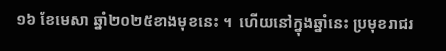១៦ ខែមេសា ឆ្នាំ២០២៥ខាងមុខនេះ ។  ហើយនៅក្នុងឆ្នាំនេះ ប្រមុខរាជរ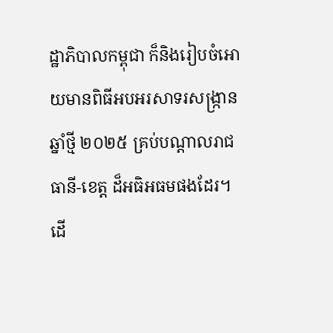ដ្ឋាភិបាលកម្ពុជា ក៏និងរៀបចំអោយមានពិធីអបអរសាទរសង្ក្រានឆ្នាំថ្មី ២០២៥ គ្រប់បណ្តាលរាជធានី-ខេត្ត ដ៏អធិអធមផងដែរ។ ដើ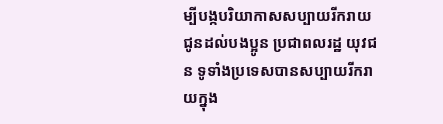ម្បីបង្កបរិយាកាសសប្បាយរីករាយ ជូនដល់បងប្អូន ប្រជាពលរដ្ឋ យុវជន ទូទាំងប្រទេសបានសប្បាយរីករាយក្នុង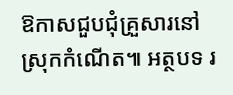ឱកាសជួបជុំគ្រួសារនៅស្រុកកំណើត៕ អត្ថបទ រ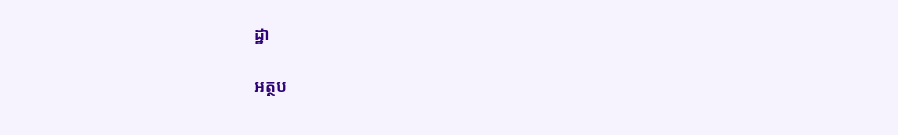ដ្ឋា

អត្ថប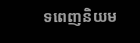ទពេញនិយម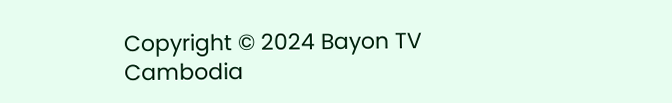Copyright © 2024 Bayon TV Cambodia